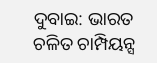ଦୁବାଇ: ଭାରତ ଚଳିତ ଚାମ୍ପିୟନ୍ସ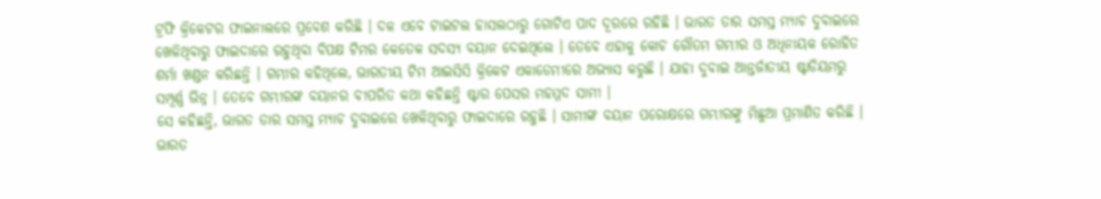ଟ୍ରଫି କ୍ରିକେଟର ଫାଇନାଲରେ ପ୍ରବେଶ କରିଛି । ଦଳ ଏବେ ଟାଇଟଲ ହାସଲଠାରୁ ଗୋଟିଏ ପାଦ ଦୂରରେ ରହିଛି । ଭାରତ ତାର ସମସ୍ତ ମ୍ୟାଚ ଦୁବାଇରେ ଖେଳିଥିବାରୁ ଫାଇଦାରେ ରହୁଥିବା ବିପକ୍ଷ ଟିମର କେତେକ ସଦସ୍ୟ ବୟାନ ଦେଇଥିଲେ । ତେବେ ଏହାକୁ କୋଚ ଗୌତମ ଗମ୍ଭୀର ଓ ଅଧିନାୟକ ରୋହିତ ଶର୍ମା ଖଣ୍ଡନ କରିଛନ୍ତି । ଗମ୍ଭୀର କହିଥିଲେ, ଭାରତୀୟ ଟିମ ଆଇସିସି କ୍ରିକେଟ ଏକାଡେମୀରେ ଅଭ୍ୟାସ କରୁଛି । ଯାହା ଦୁବାଇ ଆନ୍ତର୍ଜାତୀୟ ଷ୍ଟାଡିୟମରୁ ସମ୍ପୂର୍ଣ୍ଣ ଭିନ୍ନ । ତେବେ ଗମ୍ଭୀରଙ୍କ ବୟାନର ବୀପରିତ କଥା କହିଛନ୍ତି ଷ୍ଟାର ପେସର ମହମ୍ମଦ ସାମୀ ।
ସେ କହିଛନ୍ତି, ଭାରତ ତାର ସମସ୍ତ ମ୍ୟାଚ ଦୁବାଇରେ ଖେଳିଥିବାରୁ ଫାଇଦାରେ ରହୁଛି । ସାମୀଙ୍କ ବୟାନ ପରୋକ୍ଷରେ ଗମ୍ଭୀରଙ୍କୁ ମିଛୁଆ ପ୍ରମାଣିତ କରିଛି । ଭାରତ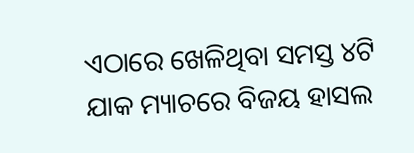ଏଠାରେ ଖେଳିଥିବା ସମସ୍ତ ୪ଟି ଯାକ ମ୍ୟାଚରେ ବିଜୟ ହାସଲ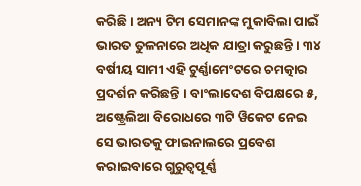କରିଛି । ଅନ୍ୟ ଟିମ ସେମାନଙ୍କ ମୁକାବିଲା ପାଇଁ ଭାରତ ତୁଳନାରେ ଅଧିକ ଯାତ୍ରା କରୁଛନ୍ତି । ୩୪ ବର୍ଷୀୟ ସାମୀ ଏହି ଟୁର୍ଣ୍ଣାମେଂଟରେ ଚମତ୍କାର ପ୍ରଦର୍ଶନ କରିଛନ୍ତି । ବାଂଲାଦେଶ ବିପକ୍ଷରେ ୫, ଅଷ୍ଟ୍ରେଲିଆ ବିରୋଧରେ ୩ଟି ୱିକେଟ ନେଇ ସେ ଭାରତକୁ ଫାଇନାଲରେ ପ୍ରବେଶ କରାଇବାରେ ଗୁରୁତ୍ୱପୂର୍ଣ୍ଣ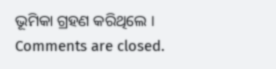ଭୂମିକା ଗ୍ରହଣ କରିଥିଲେ ।
Comments are closed.